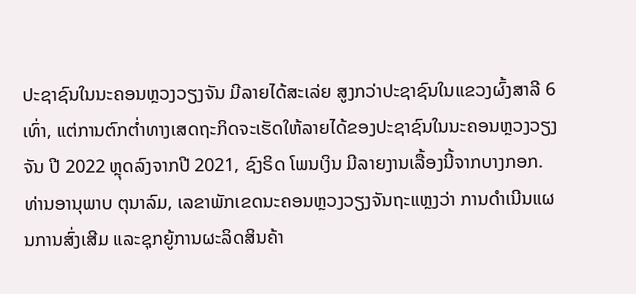ປະຊາຊົນໃນນະຄອນຫຼວງວຽງຈັນ ມີລາຍໄດ້ສະເລ່ຍ ສູງກວ່າປະຊາຊົນໃນແຂວງຜົ້ງສາລີ 6 ເທົ່າ, ແຕ່ການຕົກຕໍ່າທາງເສດຖະກິດຈະເຮັດໃຫ້ລາຍໄດ້ຂອງປະຊາຊົນໃນນະຄອນຫຼວງວຽງຈັນ ປີ 2022 ຫຼຸດລົງຈາກປີ 2021, ຊົງຣິດ ໂພນເງິນ ມີລາຍງານເລື້ອງນີ້ຈາກບາງກອກ.
ທ່ານອານຸພາບ ຕຸນາລົມ, ເລຂາພັກເຂດນະຄອນຫຼວງວຽງຈັນຖະແຫຼງວ່າ ການດໍາເນີນແຜນການສົ່ງເສີມ ແລະຊຸກຍູ້ການຜະລິດສິນຄ້າ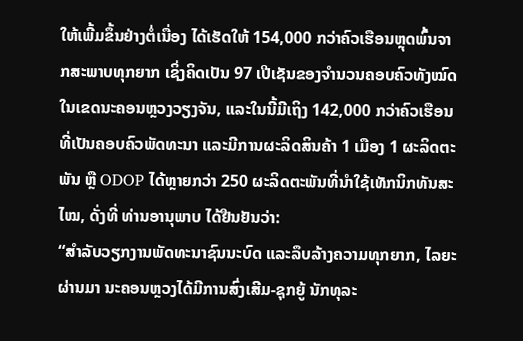ໃຫ້ເພີ້ມຂຶ້ນຢ່າງຕໍ່ເນື່ອງ ໄດ້ເຮັດໃຫ້ 154,000 ກວ່າຄົວເຮືອນຫຼຸດພົ້ນຈາກສະພາບທຸກຍາກ ເຊິ່ງຄິດເປັນ 97 ເປີເຊັນຂອງຈໍານວນຄອບຄົວທັງໝົດໃນເຂດນະຄອນຫຼວງວຽງຈັນ, ແລະໃນນີ້ມີເຖິງ 142,000 ກວ່າຄົວເຮືອນທີ່ເປັນຄອບຄົວພັດທະນາ ແລະມີການຜະລິດສິນຄ້າ 1 ເມືອງ 1 ຜະລິດຕະພັນ ຫຼື ODOP ໄດ້ຫຼາຍກວ່າ 250 ຜະລິດຕະພັນທີ່ນໍາໃຊ້ເທັກນິກທັນສະໄໝ, ດັ່ງທີ່ ທ່ານອານຸພາບ ໄດ້ຢືນຢັນວ່າ:
“ສໍາລັບວຽກງານພັດທະນາຊົນນະບົດ ແລະລຶບລ້າງຄວາມທຸກຍາກ, ໄລຍະຜ່ານມາ ນະຄອນຫຼວງໄດ້ມີການສົ່ງເສີມ-ຊຸກຍູ້ ນັກທຸລະ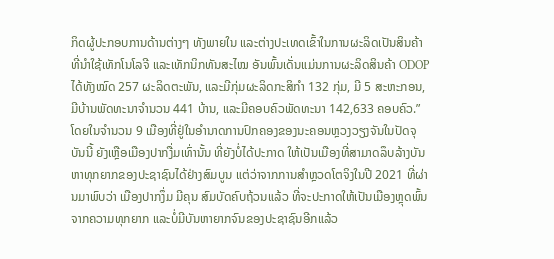ກິດຜູ້ປະກອບການດ້ານຕ່າງໆ ທັງພາຍໃນ ແລະຕ່າງປະເທດເຂົ້າໃນການຜະລິດເປັນສິນຄ້າທີ່ນໍາໃຊ້ເທັກໂນໂລຈີ ແລະເທັກນິກທັນສະໄໝ ອັນພົ້ນເດັ່ນແມ່ນການຜະລິດສິນຄ້າ ODOP ໄດ້ທັງໝົດ 257 ຜະລິດຕະພັນ, ແລະມີກຸ່ມຜະລິດກະສິກໍາ 132 ກຸ່ມ, ມີ 5 ສະຫະກອນ, ມີບ້ານພັດທະນາຈໍານວນ 441 ບ້ານ, ແລະມີຄອບຄົວພັດທະນາ 142,633 ຄອບຄົວ.”
ໂດຍໃນຈໍານວນ 9 ເມືອງທີ່ຢູ່ໃນອໍານາດການປົກຄອງຂອງນະຄອນຫຼວງວຽງຈັນໃນປັດຈຸບັນນີ້ ຍັງເຫຼືອເມືອງປາກງື່ມເທົ່ານັ້ນ ທີ່ຍັງບໍ່ໄດ້ປະກາດ ໃຫ້ເປັນເມືອງທີ່ສາມາດລຶບລ້າງບັນຫາທຸກຍາກຂອງປະຊາຊົນໄດ້ຢ່າງສົມບູນ ແຕ່ວ່າຈາກການສໍາຫຼວດໂຕຈິງໃນປີ 2021 ທີ່ຜ່ານມາພົບວ່າ ເມືອງປາກງຶ່ມ ມີຄຸນ ສົມບັດຄົບຖ້ວນແລ້ວ ທີ່ຈະປະກາດໃຫ້ເປັນເມືອງຫຼຸດພົ້ນຈາກຄວາມທຸກຍາກ ແລະບໍ່ມີບັນຫາຍາກຈົນຂອງປະຊາຊົນອີກແລ້ວ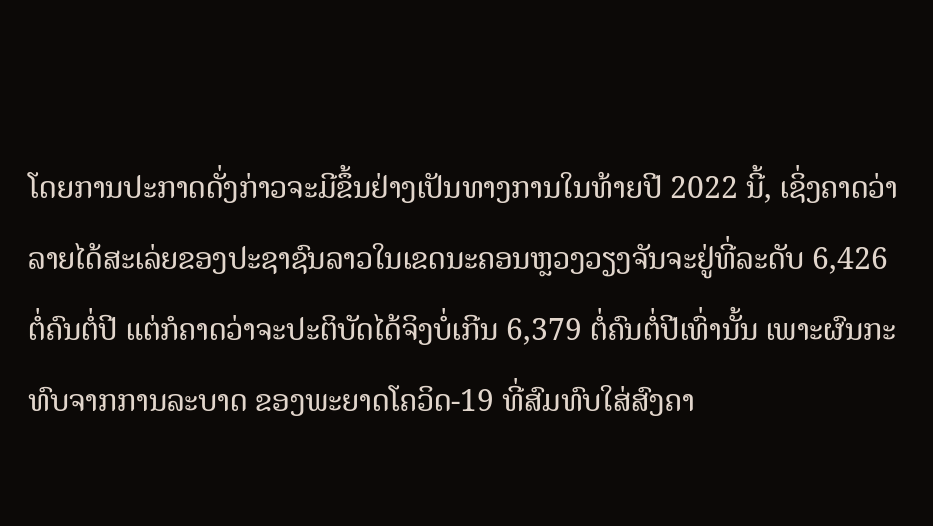ໂດຍການປະກາດດັ່ງກ່າວຈະມີຂຶ້ນຢ່າງເປັນທາງການໃນທ້າຍປີ 2022 ນີ້, ເຊິ່ງຄາດວ່າລາຍໄດ້ສະເລ່ຍຂອງປະຊາຊົນລາວໃນເຂດນະຄອນຫຼວງວຽງຈັນຈະຢູ່ທີ່ລະດັບ 6,426 ຕໍ່ຄົນຕໍ່ປີ ແຕ່ກໍຄາດວ່າຈະປະຕິບັດໄດ້ຈິງບໍ່ເກີນ 6,379 ຕໍ່ຄົນຕໍ່ປີເທົ່ານັ້ນ ເພາະຜົນກະ ທົບຈາກການລະບາດ ຂອງພະຍາດໂຄວິດ-19 ທີ່ສົມທົບໃສ່ສົງຄາ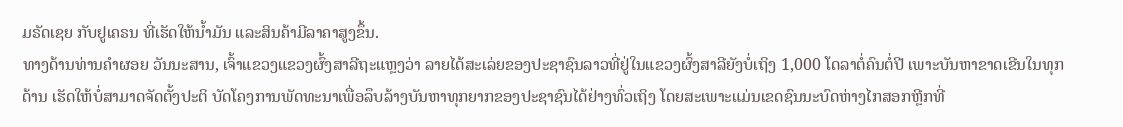ມຣັດເຊຍ ກັບຢູເຄຣນ ທີ່ເຮັດໃຫ້ນໍ້າມັນ ແລະສິນຄ້າມີລາຄາສູງຂຶ້ນ.
ທາງດ້ານທ່ານຄໍາຜອຍ ວັນນະສານ, ເຈົ້າແຂວງແຂວງຜົ້ງສາລີຖະແຫຼງວ່າ ລາຍໄດ້ສະເລ່ຍຂອງປະຊາຊົນລາວທີ່ຢູ່ໃນແຂວງຜົ້ງສາລີຍັງບໍ່ເຖິງ 1,000 ໂດລາຕໍ່ຄົນຕໍ່ປີ ເພາະບັນຫາຂາດເຂີນໃນທຸກດ້ານ ເຮັດໃຫ້ບໍ່ສາມາດຈັດຕັ້ງປະຕິ ບັດໂຄງການພັດທະນາເພື່ອລຶບລ້າງບັນຫາທຸກຍາກຂອງປະຊາຊົນໄດ້ຢ່າງທົ່ວເຖິງ ໂດຍສະເພາະແມ່ນເຂດຊົນນະບົດຫ່າງໄກສອກຫຼີກທີ່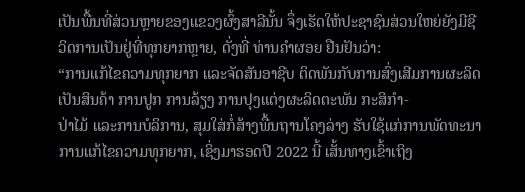ເປັນພື້ນທີ່ສ່ວນຫຼາຍຂອງແຂວງຜົ້ງສາລີນັ້ນ ຈຶ່ງເຮັດໃຫ້ປະຊາຊົນສ່ວນໃຫຍ່ຍັງມີຊີວິດການເປັນຢູ່ທີ່ທຸກຍາກຫຼາຍ, ດັ່ງທີ່ ທ່ານຄໍາຜອຍ ຢືນຢັນວ່າ:
“ການແກ້ໄຂຄວາມທຸກຍາກ ແລະຈັດສັນອາຊີບ ຕິດພັນກັບການສົ່ງເສີມການຜະລິດເປັນສິນຄ້າ ການປູກ ການລ້ຽງ ການປຸງແຕ່ງຜະລິດຕະພັນ ກະສິກໍາ-
ປ່າໄມ້ ແລະການບໍລິການ, ສຸມໃສ່ກໍ່ສ້າງພື້ນຖານໂຄງລ່າງ ຮັບໃຊ້ແກ່ການພັດທະນາ ການແກ້ໄຂຄວາມທຸກຍາກ, ເຊິ່ງມາຮອດປີ 2022 ນີ້ ເສັ້ນທາງເຂົ້າເຖິງ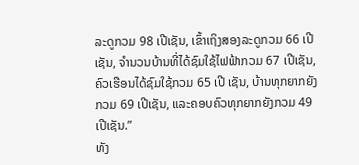ລະດູກວມ 98 ເປີເຊັນ, ເຂົ້າເຖິງສອງລະດູກວມ 66 ເປີເຊັນ, ຈໍານວນບ້ານທີ່ໄດ້ຊົມໃຊ້ໄຟຟ້າກວມ 67 ເປີເຊັນ, ຄົວເຮືອນໄດ້ຊົມໃຊ້ກວມ 65 ເປີ ເຊັນ, ບ້ານທຸກຍາກຍັງກວມ 69 ເປີເຊັນ, ແລະຄອບຄົວທຸກຍາກຍັງກວມ 49 ເປີເຊັນ.”
ທັງ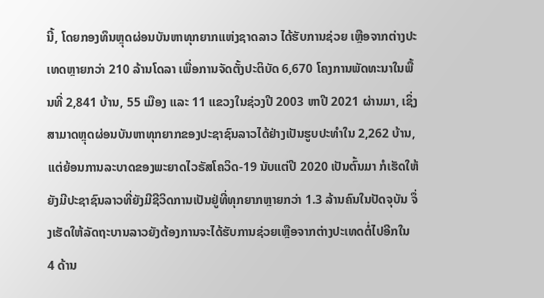ນີ້, ໂດຍກອງທຶນຫຼຸດຜ່ອນບັນຫາທຸກຍາກແຫ່ງຊາດລາວ ໄດ້ຮັບການຊ່ວຍ ເຫຼືອຈາກຕ່າງປະເທດຫຼາຍກວ່າ 210 ລ້ານໂດລາ ເພື່ອການຈັດຕັ້ງປະຕິບັດ 6,670 ໂຄງການພັດທະນາໃນພື້ນທີ່ 2,841 ບ້ານ, 55 ເມືອງ ແລະ 11 ແຂວງໃນຊ່ວງປີ 2003 ຫາປີ 2021 ຜ່ານມາ, ເຊິ່ງສາມາດຫຼຸດຜ່ອນບັນຫາທຸກຍາກຂອງປະຊາຊົນລາວໄດ້ຢ່າງເປັນຮູບປະທໍາໃນ 2,262 ບ້ານ, ແຕ່ຍ້ອນການລະບາດຂອງພະຍາດໄວຣັສໂຄວິດ-19 ນັບແຕ່ປີ 2020 ເປັນຕົ້ນມາ ກໍເຮັດໃຫ້ຍັງມີປະຊາຊົນລາວທີ່ຍັງມີຊີວິດການເປັນຢູ່ທີ່ທຸກຍາກຫຼາຍກວ່າ 1.3 ລ້ານຄົນໃນປັດຈຸບັນ ຈຶ່ງເຮັດໃຫ້ລັດຖະບານລາວຍັງຕ້ອງການຈະໄດ້ຮັບການຊ່ວຍເຫຼືອຈາກຕ່າງປະເທດຕໍ່ໄປອີກໃນ 4 ດ້ານ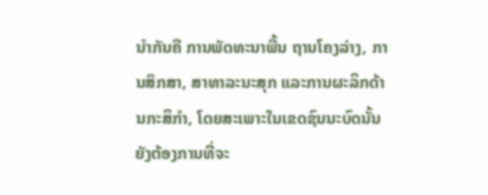ນໍາກັນຄື ການພັດທະນາພື້ນ ຖານໂຄງລ່າງ, ການສຶກສາ, ສາທາລະນະສຸກ ແລະການຜະລິກດ້ານກະສິກໍາ, ໂດຍສະເພາະໃນເຂດຊົນນະບົດນັ້ນ ຍັງຕ້ອງການທີ່ຈະ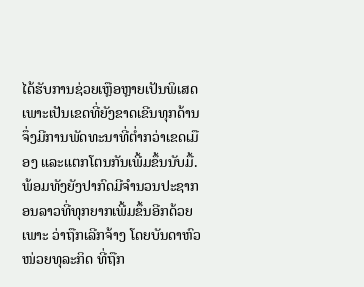ໄດ້ຮັບການຊ່ວຍເຫຼືອຫຼາຍເປັນພິເສດ ເພາະເປັນເຂດທີ່ຍັງຂາດເຂີນທຸກດ້ານ ຈຶ່ງມີການພັດທະນາທີ່ຕໍ່າກວ່າເຂດເມືອງ ແລະແຕກໂຕນກັນເພີ້ມຂຶ້ນນັບມື້.
ພ້ອມທັງຍັງປາກົດມີຈໍານວນປະຊາກອນລາວທີ່ທຸກຍາກເພີ້ມຂຶ້ນອີກດ້ວຍ ເພາະ ວ່າຖືກເລີກຈ້າງ ໂດຍບັນດາຫົວໜ່ວຍທຸລະກິດ ທີ່ຖືກ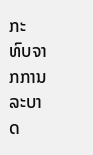ກະທົບຈາກການລະບາດ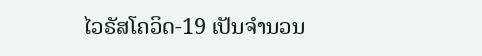ໄວຣັສໂຄວິດ-19 ເປັນຈໍານວນ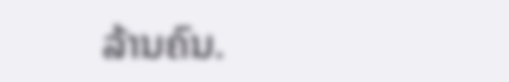ລ້ານຄົນ.